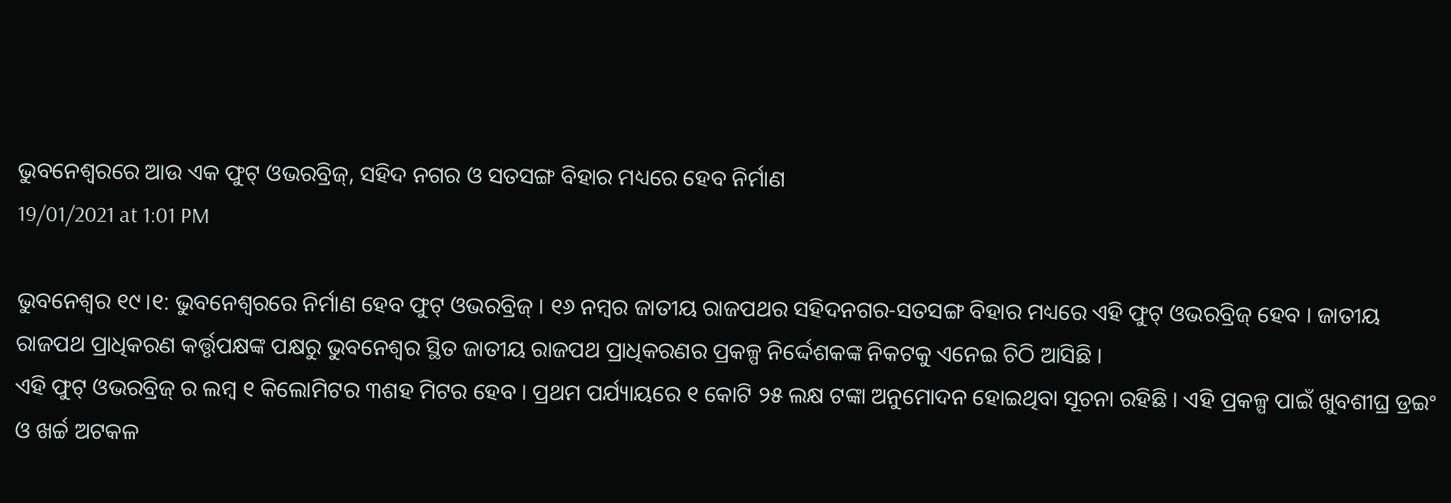ଭୁବନେଶ୍ବରରେ ଆଉ ଏକ ଫୁଟ୍ ଓଭରବ୍ରିଜ୍, ସହିଦ ନଗର ଓ ସତସଙ୍ଗ ବିହାର ମଧ୍ୟରେ ହେବ ନିର୍ମାଣ
19/01/2021 at 1:01 PM

ଭୁବନେଶ୍ବର ୧୯।୧: ଭୁବନେଶ୍ବରରେ ନିର୍ମାଣ ହେବ ଫୁଟ୍ ଓଭରବ୍ରିଜ୍ । ୧୬ ନମ୍ବର ଜାତୀୟ ରାଜପଥର ସହିଦନଗର-ସତସଙ୍ଗ ବିହାର ମଧ୍ୟରେ ଏହି ଫୁଟ୍ ଓଭରବ୍ରିଜ୍ ହେବ । ଜାତୀୟ ରାଜପଥ ପ୍ରାଧିକରଣ କର୍ତ୍ତୃପକ୍ଷଙ୍କ ପକ୍ଷରୁ ଭୁବନେଶ୍ବର ସ୍ଥିତ ଜାତୀୟ ରାଜପଥ ପ୍ରାଧିକରଣର ପ୍ରକଳ୍ପ ନିର୍ଦ୍ଦେଶକଙ୍କ ନିକଟକୁ ଏନେଇ ଚିଠି ଆସିଛି ।
ଏହି ଫୁଟ୍ ଓଭରବ୍ରିଜ୍ ର ଲମ୍ବ ୧ କିଲୋମିଟର ୩ଶହ ମିଟର ହେବ । ପ୍ରଥମ ପର୍ଯ୍ୟାୟରେ ୧ କୋଟି ୨୫ ଲକ୍ଷ ଟଙ୍କା ଅନୁମୋଦନ ହୋଇଥିବା ସୂଚନା ରହିଛି । ଏହି ପ୍ରକଳ୍ପ ପାଇଁ ଖୁବଶୀଘ୍ର ଡ୍ରଇଂ ଓ ଖର୍ଚ୍ଚ ଅଟକଳ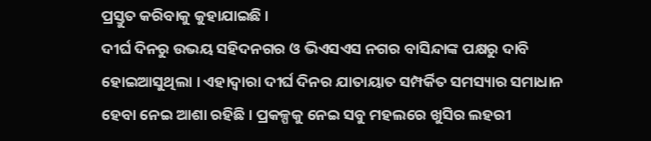ପ୍ରସ୍ତୁତ କରିବାକୁ କୁହାଯାଇଛି ।
ଦୀର୍ଘ ଦିନରୁ ଉଭୟ ସହିଦନଗର ଓ ଭିଏସଏସ ନଗର ବାସିନ୍ଦାଙ୍କ ପକ୍ଷରୁ ଦାବି ହୋଇଆସୁଥିଲା । ଏହାଦ୍ବାରା ଦୀର୍ଘ ଦିନର ଯାତାୟାତ ସମ୍ପର୍କିତ ସମସ୍ୟାର ସମାଧାନ ହେବା ନେଇ ଆଶା ରହିଛି । ପ୍ରକଳ୍ପକୁ ନେଇ ସବୁ ମହଲରେ ଖୁସିର ଲହରୀ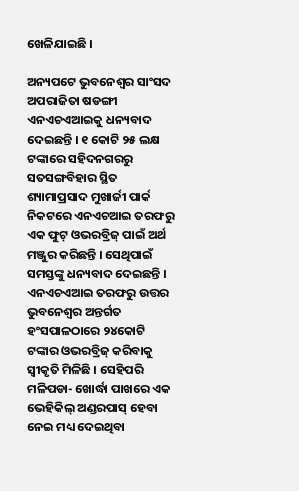ଖେଳିଯାଇଛି ।

ଅନ୍ୟପଟେ ଭୁବନେଶ୍ବର ସାଂସଦ ଅପରାଜିତା ଷଡଙ୍ଗୀ ଏନଏଚଏଆଇକୁ ଧନ୍ୟବାଦ ଦେଇଛନ୍ତି । ୧ କୋଟି ୨୫ ଲକ୍ଷ ଟଙ୍କାରେ ସହିଦନଗରରୁ ସତସଙ୍ଗବିହାର ସ୍ଥିତ ଶ୍ୟାମାପ୍ରସାଦ ମୁଖାର୍ଜୀ ପାର୍କ ନିକଟରେ ଏନଏଚଆଇ ତରଫରୁ ଏକ ଫୁଟ୍ ଓଭରବ୍ରିଜ୍ ପାଇଁ ଅର୍ଥ ମଞ୍ଜୁର କରିଛନ୍ତି । ସେଥିପାଇଁ ସମସ୍ତଙ୍କୁ ଧନ୍ୟବାଦ ଦେଇଛନ୍ତି । ଏନଏଚଏଆଇ ତରଫରୁ ଉତ୍ତର ଭୁବନେଶ୍ୱର ଅନ୍ତର୍ଗତ ହଂସପାଳଠାରେ ୨୪କୋଟି ଟଙ୍କାର ଓଭରବ୍ରିଜ୍ କରିବାକୁ ସ୍ୱୀକୃତି ମିଳିଛି । ସେହିପରି ମଳିପଡା- ଖୋର୍ଦ୍ଧା ପାଖରେ ଏକ ଭେହିକିଲ୍ ଅଣ୍ଡରପାସ୍ ହେବା ନେଇ ମଧ୍ୟ ଦେଇଥିବା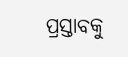ପ୍ରସ୍ତାବକୁ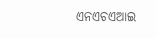ଏନଏଚଏଆଇ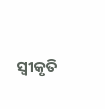ସ୍ୱୀକୃତି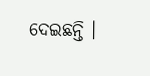ଦେଇଛନ୍ତି ।